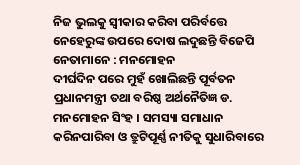ନିଜ ଭୁଲକୁ ସ୍ୱୀକାର କରିବା ପରିର୍ବତ୍ତେ ନେହେରୁଙ୍କ ଉପରେ ଦୋଷ ଲଦୁଛନ୍ତି ବିଜେପି ନେତାମାନେ : ମନମୋହନ
ଦୀର୍ଘଦିନ ପରେ ମୁହଁ ଖୋଲିଛନ୍ତି ପୂର୍ବତନ ପ୍ରଧାନମନ୍ତ୍ରୀ ତଥା ବରିଷ୍ଠ ଅର୍ଥନୈତିଜ୍ଞ ଡ. ମନମୋହନ ସିଂହ । ସମସ୍ୟା ସମାଧାନ କରିନପାରିବା ଓ ତ୍ରୁଟିପୂର୍ଣ୍ଣ ନୀତିକୁ ସୁଧାରିବାରେ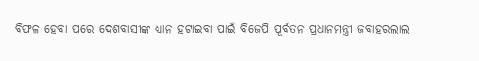ବିଫଳ ହେବା ପରେ ଦେଶବାସୀଙ୍କ ଧ୍ୟାନ ହଟାଇବା ପାଇଁ ବିଜେପି ପୂର୍ବତନ ପ୍ରଧାନମନ୍ତ୍ରୀ ଜବାହରଲାଲ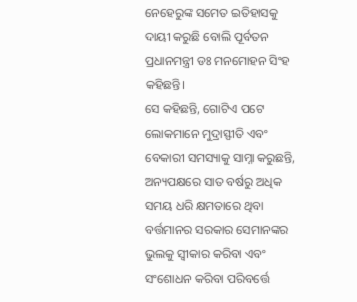ନେହେରୁଙ୍କ ସମେତ ଇତିହାସକୁ ଦାୟୀ କରୁଛି ବୋଲି ପୂର୍ବତନ ପ୍ରଧାନମନ୍ତ୍ରୀ ଡଃ ମନମୋହନ ସିଂହ କହିଛନ୍ତି।
ସେ କହିଛନ୍ତି, ଗୋଟିଏ ପଟେ ଲୋକମାନେ ମୁଦ୍ରାସ୍ଫୀତି ଏବଂ ବେକାରୀ ସମସ୍ୟାକୁ ସାମ୍ନା କରୁଛନ୍ତି, ଅନ୍ୟପକ୍ଷରେ ସାତ ବର୍ଷରୁ ଅଧିକ ସମୟ ଧରି କ୍ଷମତାରେ ଥିବା ବର୍ତ୍ତମାନର ସରକାର ସେମାନଙ୍କର ଭୁଲକୁ ସ୍ୱୀକାର କରିବା ଏବଂ ସଂଶୋଧନ କରିବା ପରିବର୍ତ୍ତେ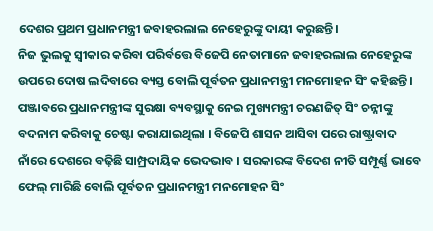ଦେଶର ପ୍ରଥମ ପ୍ରଧାନମନ୍ତ୍ରୀ ଜବାହରଲାଲ ନେହେରୁଙ୍କୁ ଦାୟୀ କରୁଛନ୍ତି।
ନିଜ ଭୁଲକୁ ସ୍ୱୀକାର କରିବା ପରିର୍ବତ୍ତେ ବିଜେପି ନେତାମାନେ ଜବାହରଲାଲ ନେହେରୁଙ୍କ ଉପରେ ଦୋଷ ଲଦିବାରେ ବ୍ୟସ୍ତ ବୋଲି ପୂର୍ବତନ ପ୍ରଧାନମନ୍ତ୍ରୀ ମନମୋହନ ସିଂ କହିଛନ୍ତି । ପଞ୍ଜାବରେ ପ୍ରଧାନମନ୍ତ୍ରୀଙ୍କ ସୁରକ୍ଷା ବ୍ୟବସ୍ଥାକୁ ନେଇ ମୁଖ୍ୟମନ୍ତ୍ରୀ ଚରଣଜିତ୍ ସିଂ ଚନ୍ନୀଙ୍କୁ ବଦନାମ କରିବାକୁ ଚେଷ୍ଟା କରାଯାଇଥିଲା । ବିଜେପି ଶାସନ ଆସିବା ପରେ ରାଷ୍ଟ୍ରାବାଦ ନାଁରେ ଦେଶରେ ବଢ଼ିଛି ସାମ୍ପ୍ରଦାୟିକ ଭେଦଭାବ । ସରକାରଙ୍କ ବିଦେଶ ନୀତି ସମ୍ପୂର୍ଣ୍ଣ ଭାବେ ଫେଲ୍ ମାରିଛି ବୋଲି ପୂର୍ବତନ ପ୍ରଧାନମନ୍ତ୍ରୀ ମନମୋହନ ସିଂ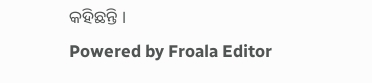କହିଛନ୍ତି ।
Powered by Froala Editor